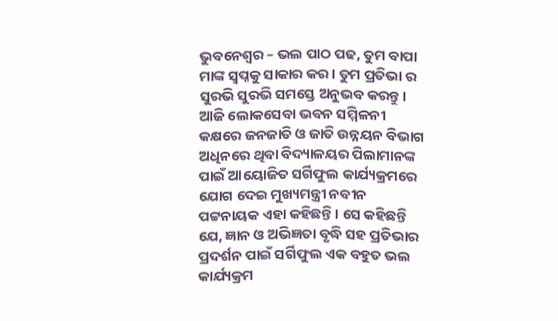ଭୁବନେଶ୍ଵର – ଭଲ ପାଠ ପଢ, ତୁମ ବାପା ମାଙ୍କ ସ୍ବପ୍ନକୁ ସାକାର କର। ତୁମ ପ୍ରତିଭା ର ସୁରଭି ସୁରଭି ସମସ୍ତେ ଅନୁଭବ କରନ୍ତୁ। ଆଜି ଲୋକସେବା ଭବନ ସମ୍ମିଳନୀ କକ୍ଷରେ ଜନଜାତି ଓ ଜାତି ଉନ୍ନୟନ ବିଭାଗ ଅଧିନରେ ଥିବା ବିଦ୍ୟାଳୟର ପିଲାମାନଙ୍କ ପାଇଁ ଆୟୋଜିତ ସର୍ଗିଫୁଲ କାର୍ଯ୍ୟକ୍ରମରେ ଯୋଗ ଦେଇ ମୁଖ୍ୟମନ୍ତ୍ରୀ ନବୀନ ପଟ୍ଟନାୟକ ଏହା କହିଛନ୍ତି। ସେ କହିଛନ୍ତି ଯେ, ଜ୍ଞାନ ଓ ଅଭିଜ୍ଞତା ବୃଦ୍ଧି ସହ ପ୍ରତିଭାର ପ୍ରଦର୍ଶନ ପାଇଁ ସର୍ଗିଫୁଲ ଏକ ବହୁତ ଭଲ କାର୍ଯ୍ୟକ୍ରମ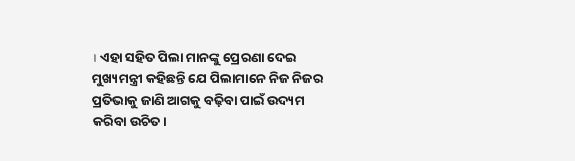। ଏହା ସହିତ ପିଲା ମାନଙ୍କୁ ପ୍ରେରଣା ଦେଇ ମୁଖ୍ୟମନ୍ତ୍ରୀ କହିଛନ୍ତି ଯେ ପିଲାମାନେ ନିଜ ନିଜର ପ୍ରତିଭାକୁ ଜାଣି ଆଗକୁ ବଢ଼ିବା ପାଇଁ ଉଦ୍ୟମ କରିବା ଉଚିତ।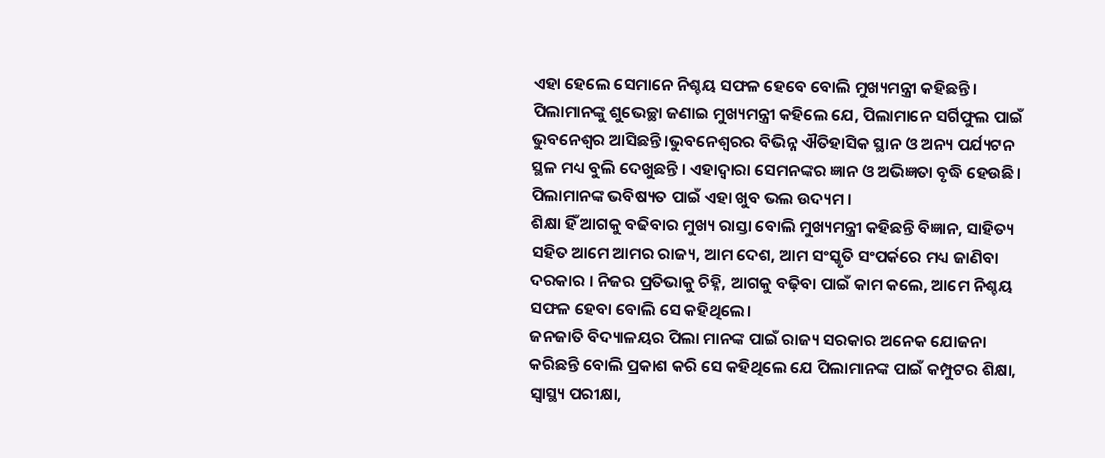ଏହା ହେଲେ ସେମାନେ ନିଶ୍ଚୟ ସଫଳ ହେବେ ବୋଲି ମୁଖ୍ୟମନ୍ତ୍ରୀ କହିଛନ୍ତି। ପିଲାମାନଙ୍କୁ ଶୁଭେଚ୍ଛା ଜଣାଇ ମୁଖ୍ୟମନ୍ତ୍ରୀ କହିଲେ ଯେ, ପିଲାମାନେ ସର୍ଗିଫୁଲ ପାଇଁ ଭୁବନେଶ୍ଵର ଆସିଛନ୍ତି ।ଭୁବନେଶ୍ବରର ବିଭିନ୍ନ ଐତିହାସିକ ସ୍ଥାନ ଓ ଅନ୍ୟ ପର୍ଯ୍ୟଟନ ସ୍ଥଳ ମଧ୍ୟ ବୁଲି ଦେଖୁଛନ୍ତି । ଏହାଦ୍ବାରା ସେମନଙ୍କର ଜ୍ଞାନ ଓ ଅଭିଜ୍ଞତା ବୃଦ୍ଧି ହେଉଛି। ପିଲାମାନଙ୍କ ଭବିଷ୍ୟତ ପାଇଁ ଏହା ଖୁବ ଭଲ ଉଦ୍ୟମ ।
ଶିକ୍ଷା ହିଁ ଆଗକୁ ବଢିବାର ମୁଖ୍ୟ ରାସ୍ତା ବୋଲି ମୁଖ୍ୟମନ୍ତ୍ରୀ କହିଛନ୍ତି ବିଜ୍ଞାନ, ସାହିତ୍ୟ ସହିତ ଆମେ ଆମର ରାଜ୍ୟ, ଆମ ଦେଶ, ଆମ ସଂସ୍କୃତି ସଂପର୍କରେ ମଧ୍ୟ ଜାଣିବା ଦରକାର । ନିଜର ପ୍ରତିଭାକୁ ଚିହ୍ନି, ଆଗକୁ ବଢ଼ିବା ପାଇଁ କାମ କଲେ, ଆମେ ନିଶ୍ଚୟ ସଫଳ ହେବା ବୋଲି ସେ କହିଥିଲେ।
ଜନଜାତି ବିଦ୍ୟାଳୟର ପିଲା ମାନଙ୍କ ପାଇଁ ରାଜ୍ୟ ସରକାର ଅନେକ ଯୋଜନା କରିଛନ୍ତି ବୋଲି ପ୍ରକାଶ କରି ସେ କହିଥିଲେ ଯେ ପିଲାମାନଙ୍କ ପାଇଁ କମ୍ପୁଟର ଶିକ୍ଷା, ସ୍ବାସ୍ଥ୍ୟ ପରୀକ୍ଷା,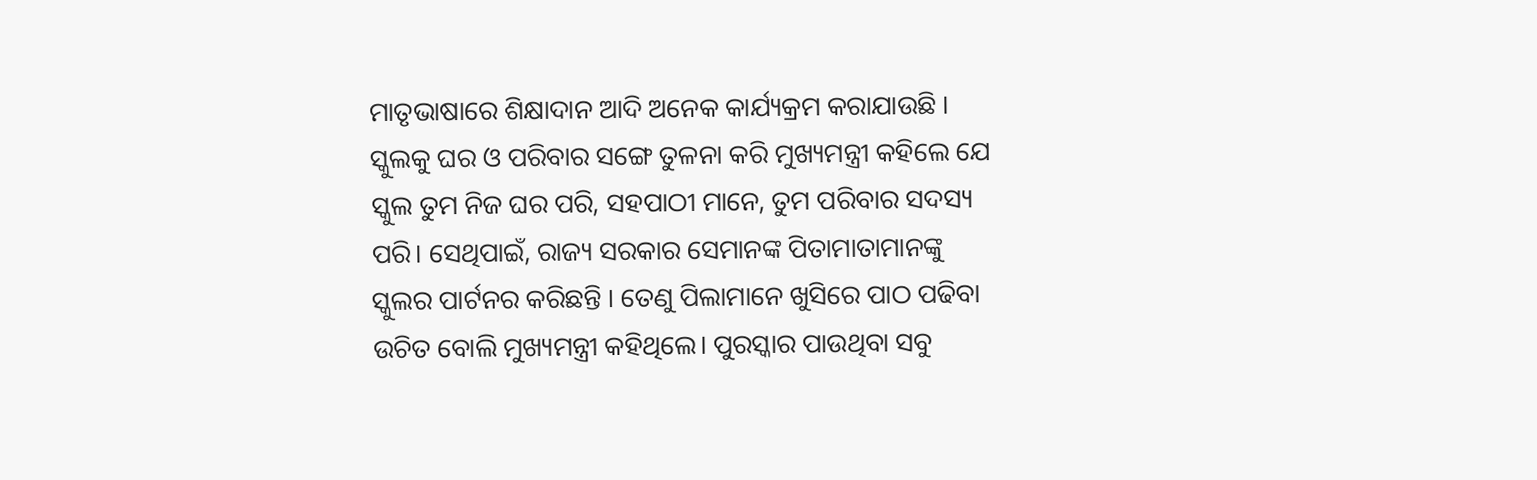ମାତୃଭାଷାରେ ଶିକ୍ଷାଦାନ ଆଦି ଅନେକ କାର୍ଯ୍ୟକ୍ରମ କରାଯାଉଛି ।
ସ୍କୁଲକୁ ଘର ଓ ପରିବାର ସଙ୍ଗେ ତୁଳନା କରି ମୁଖ୍ୟମନ୍ତ୍ରୀ କହିଲେ ଯେ ସ୍କୁଲ ତୁମ ନିଜ ଘର ପରି, ସହପାଠୀ ମାନେ, ତୁମ ପରିବାର ସଦସ୍ୟ ପରି। ସେଥିପାଇଁ, ରାଜ୍ୟ ସରକାର ସେମାନଙ୍କ ପିତାମାତାମାନଙ୍କୁ ସ୍କୁଲର ପାର୍ଟନର କରିଛନ୍ତି । ତେଣୁ ପିଲାମାନେ ଖୁସିରେ ପାଠ ପଢିବା ଉଚିତ ବୋଲି ମୁଖ୍ୟମନ୍ତ୍ରୀ କହିଥିଲେ। ପୁରସ୍କାର ପାଉଥିବା ସବୁ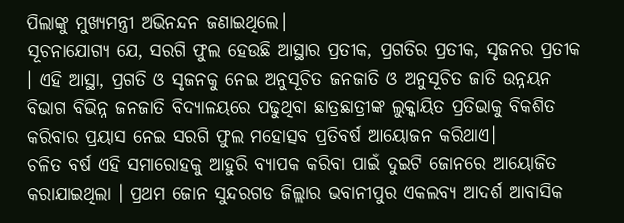ପିଲାଙ୍କୁ ମୁଖ୍ୟମନ୍ତ୍ରୀ ଅଭିନନ୍ଦନ ଜଣାଇଥିଲେ।
ସୂଚନାଯୋଗ୍ୟ ଯେ, ସରଗି ଫୁଲ ହେଉଛି ଆସ୍ଥାର ପ୍ରତୀକ, ପ୍ରଗତିର ପ୍ରତୀକ, ସୃଜନର ପ୍ରତୀକ । ଏହି ଆସ୍ଥା, ପ୍ରଗତି ଓ ସୃଜନକୁ ନେଇ ଅନୁସୂଚିତ ଜନଜାତି ଓ ଅନୁସୂଚିତ ଜାତି ଉନ୍ନୟନ ବିଭାଗ ବିଭିନ୍ନ ଜନଜାତି ବିଦ୍ୟାଳୟରେ ପଢୁଥିବା ଛାତ୍ରଛାତ୍ରୀଙ୍କ ଲୁକ୍କାୟିତ ପ୍ରତିଭାକୁ ବିକଶିତ କରିବାର ପ୍ରୟାସ ନେଇ ସରଗି ଫୁଲ ମହୋତ୍ସବ ପ୍ରତିବର୍ଷ ଆୟୋଜନ କରିଥାଏ।
ଚଳିତ ବର୍ଷ ଏହି ସମାରୋହକୁ ଆହୁରି ବ୍ୟାପକ କରିବା ପାଇଁ ଦୁଇଟି ଜୋନରେ ଆୟୋଜିତ କରାଯାଇଥିଲା । ପ୍ରଥମ ଜୋନ ସୁନ୍ଦରଗଡ ଜିଲ୍ଲାର ଭବାନୀପୁର ଏକଲବ୍ୟ ଆଦର୍ଶ ଆବାସିକ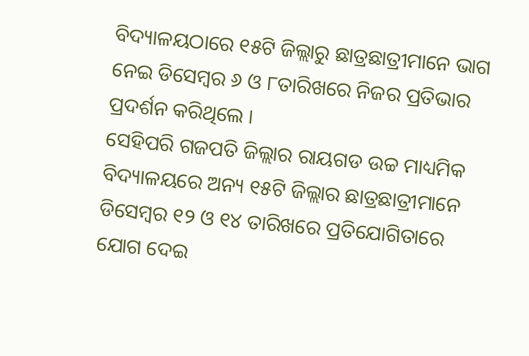ବିଦ୍ୟାଳୟଠାରେ ୧୫ଟି ଜିଲ୍ଲାରୁ ଛାତ୍ରଛାତ୍ରୀମାନେ ଭାଗ ନେଇ ଡିସେମ୍ବର ୬ ଓ ୮ତାରିଖରେ ନିଜର ପ୍ରତିଭାର ପ୍ରଦର୍ଶନ କରିଥିଲେ ।
ସେହିପରି ଗଜପତି ଜିଲ୍ଲାର ରାୟଗଡ ଉଚ୍ଚ ମାଧ୍ୟମିକ ବିଦ୍ୟାଳୟରେ ଅନ୍ୟ ୧୫ଟି ଜିଲ୍ଲାର ଛାତ୍ରଛାତ୍ରୀମାନେ ଡିସେମ୍ବର ୧୨ ଓ ୧୪ ତାରିଖରେ ପ୍ରତିଯୋଗିତାରେ ଯୋଗ ଦେଇ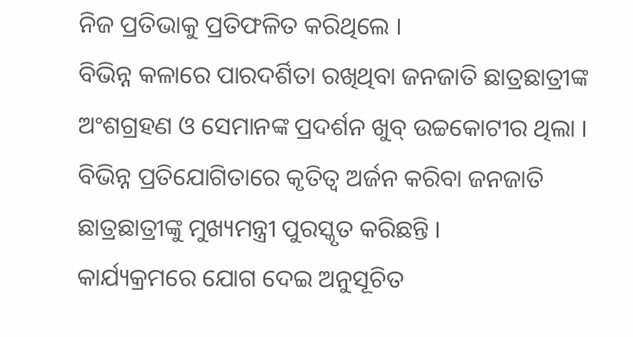ନିଜ ପ୍ରତିଭାକୁ ପ୍ରତିଫଳିତ କରିଥିଲେ ।
ବିଭିନ୍ନ କଳାରେ ପାରଦର୍ଶିତା ରଖିଥିବା ଜନଜାତି ଛାତ୍ରଛାତ୍ରୀଙ୍କ ଅଂଶଗ୍ରହଣ ଓ ସେମାନଙ୍କ ପ୍ରଦର୍ଶନ ଖୁବ୍ ଉଚ୍ଚକୋଟୀର ଥିଲା । ବିଭିନ୍ନ ପ୍ରତିଯୋଗିତାରେ କୃତିତ୍ବ ଅର୍ଜନ କରିବା ଜନଜାତି ଛାତ୍ରଛାତ୍ରୀଙ୍କୁ ମୁଖ୍ୟମନ୍ତ୍ରୀ ପୁରସ୍କୃତ କରିଛନ୍ତି ।
କାର୍ଯ୍ୟକ୍ରମରେ ଯୋଗ ଦେଇ ଅନୁସୂଚିତ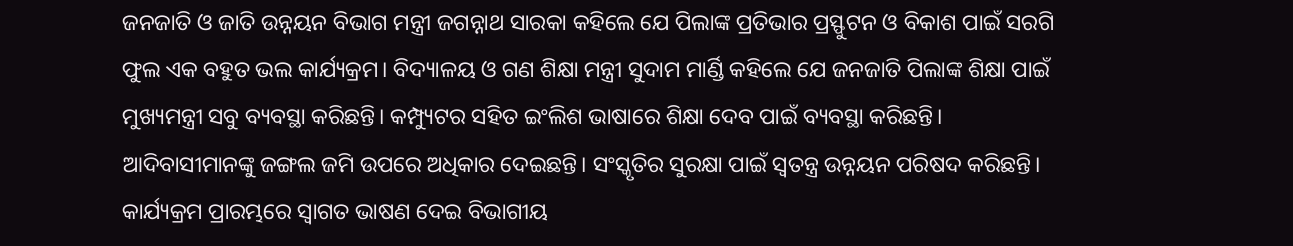ଜନଜାତି ଓ ଜାତି ଉନ୍ନୟନ ବିଭାଗ ମନ୍ତ୍ରୀ ଜଗନ୍ନାଥ ସାରକା କହିଲେ ଯେ ପିଲାଙ୍କ ପ୍ରତିଭାର ପ୍ରସ୍ଫୁଟନ ଓ ବିକାଶ ପାଇଁ ସରଗି ଫୁଲ ଏକ ବହୁତ ଭଲ କାର୍ଯ୍ୟକ୍ରମ। ବିଦ୍ୟାଳୟ ଓ ଗଣ ଶିକ୍ଷା ମନ୍ତ୍ରୀ ସୁଦାମ ମାର୍ଣ୍ଡି କହିଲେ ଯେ ଜନଜାତି ପିଲାଙ୍କ ଶିକ୍ଷା ପାଇଁ ମୁଖ୍ୟମନ୍ତ୍ରୀ ସବୁ ବ୍ୟବସ୍ଥା କରିଛନ୍ତି। କମ୍ପ୍ୟୁଟର ସହିତ ଇଂଲିଶ ଭାଷାରେ ଶିକ୍ଷା ଦେବ ପାଇଁ ବ୍ୟବସ୍ଥା କରିଛନ୍ତି। ଆଦିବାସୀମାନଙ୍କୁ ଜଙ୍ଗଲ ଜମି ଉପରେ ଅଧିକାର ଦେଇଛନ୍ତି। ସଂସ୍କୃତିର ସୁରକ୍ଷା ପାଇଁ ସ୍ବତନ୍ତ୍ର ଉନ୍ନୟନ ପରିଷଦ କରିଛନ୍ତି।
କାର୍ଯ୍ୟକ୍ରମ ପ୍ରାରମ୍ଭରେ ସ୍ଵାଗତ ଭାଷଣ ଦେଇ ବିଭାଗୀୟ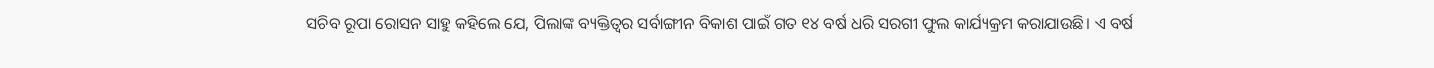ସଚିବ ରୂପା ରୋସନ ସାହୁ କହିଲେ ଯେ, ପିଲାଙ୍କ ବ୍ୟକ୍ତିତ୍ୱର ସର୍ବାଙ୍ଗୀନ ବିକାଶ ପାଇଁ ଗତ ୧୪ ବର୍ଷ ଧରି ସରଗୀ ଫୁଲ କାର୍ଯ୍ୟକ୍ରମ କରାଯାଉଛି। ଏ ବର୍ଷ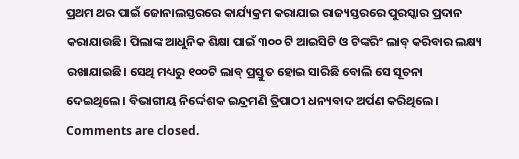ପ୍ରଥମ ଥର ପାଇଁ ଜୋନାଲସ୍ତରରେ କାର୍ଯ୍ୟକ୍ରମ କରାଯାଇ ରାଜ୍ୟସ୍ତରରେ ପୁରସ୍କାର ପ୍ରଦାନ କରାଯାଉଛି। ପିଲାଙ୍କ ଆଧୁନିକ ଶିକ୍ଷା ପାଇଁ ୩୦୦ ଟି ଆଇସିଟି ଓ ଟିଙ୍କରିଂ ଲାବ୍ କରିବାର ଲକ୍ଷ୍ୟ ରଖାଯାଇଛି। ସେଥି ମଧ୍ୟରୁ ୧୦୦ଟି ଲାବ୍ ପ୍ରସ୍ତୁତ ହୋଇ ସାରିଛି ବୋଲି ସେ ସୂଚନା ଦେଇଥିଲେ। ବିଭାଗୀୟ ନିର୍ଦ୍ଦେଶକ ଇନ୍ଦ୍ରମଣି ତ୍ରିପାଠୀ ଧନ୍ୟବାଦ ଅର୍ପଣ କରିଥିଲେ।
Comments are closed.